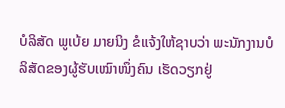ບໍລິສັດ ພູເບ້ຍ ມາຍນິງ ຂໍແຈ້ງໃຫ້ຊາບວ່າ ພະນັກງານບໍລິສັດຂອງຜູ້ຮັບເໝົາໜຶ່ງຄົນ ເຮັດວຽກຢູ່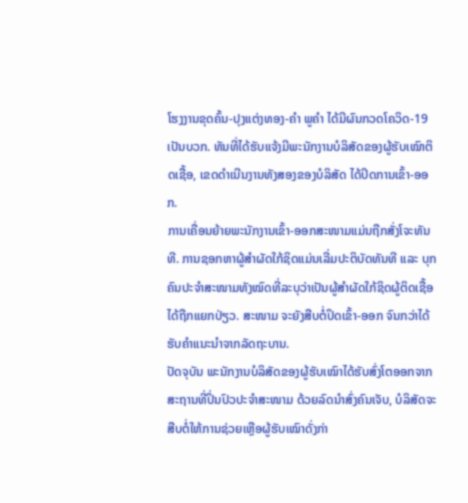ໂຮງງານຂຸດຄົ້ນ-ປຸງແຕ່ງທອງ-ຄໍາ ພູຄໍາ ໄດ້ມີຜົນກວດໂຄວິດ-19 ເປັນບວກ. ທັນທີ່ໄດ້ຮັບແຈ້ງມີພະນັກງານບໍລິສັດຂອງຜູ້ຮັບເໝົາຕິດເຊື້ອ, ເຂດດໍາເນີນງານທັງສອງຂອງບໍລິສັດ ໄດ້ປິດການເຂົ້າ-ອອກ.
ການເຄື່ອນຍ້າຍພະນັກງານເຂົ້າ-ອອກສະໜາມແມ່ນຖືກສັ່ງໂຈະທັນທີ. ການຊອກຫາຜູ້ສໍາຜັດໃກ້ຊິດແມ່ນເລີ່ມປະຕິບັດທັນທີ ແລະ ບຸກຄົນປະຈໍາສະໜາມທັງໝົດທີ່ລະບຸວ່າເປັນຜູ້ສໍາຜັດໃກ້ຊິດຜູ້ຕິດເຊື້ອໄດ້ຖືກແຍກປ່ຽວ. ສະໜາມ ຈະຍັງສືບຕໍ່ປິດເຂົ້າ-ອອກ ຈົນກວ່າໄດ້ຮັບຄໍາແນະນໍາຈາກລັດຖະບານ.
ປັດຈຸບັນ ພະນັກງານບໍລິສັດຂອງຜູ້ຮັບເໝົາໄດ້ຮັບສົ່ງໂຕອອກຈາກສະຖານທີ່ປິ່ນປົວປະຈໍາສະໜາມ ດ້ວຍລົດນໍາສົ່ງຄົນເຈັບ, ບໍລິສັດຈະສືບຕໍ່ໃຫ້ການຊ່ວຍເຫຼືອຜູ້ຮັບເໝົາດັ່ງກ່າ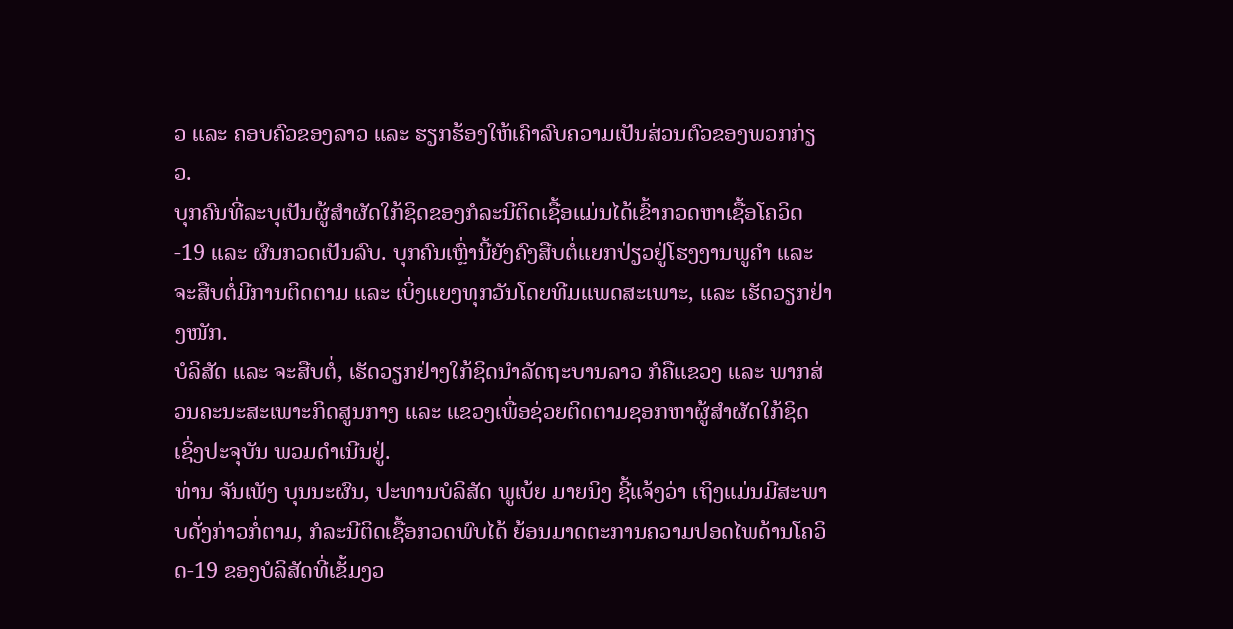ວ ແລະ ຄອບຄົວຂອງລາວ ແລະ ຮຽກຮ້ອງໃຫ້ເຄົາລົບຄວາມເປັນສ່ວນຕົວຂອງພວກກ່ຽວ.
ບຸກຄົນທີ່ລະບຸເປັນຜູ້ສໍາຜັດໃກ້ຊິດຂອງກໍລະນີຕິດເຊື້ອແມ່ນໄດ້ເຂົ້າກວດຫາເຊື້ອໂຄວິດ-19 ແລະ ຜົນກວດເປັນລົບ. ບຸກຄົນເຫຼົ່ານີ້ຍັງຄົງສືບຕໍ່ແຍກປ່ຽວຢູ່ໂຮງງານພູຄໍາ ແລະ ຈະສືບຕໍ່ມີການຕິດຕາມ ແລະ ເບິ່ງແຍງທຸກວັນໂດຍທີມແພດສະເພາະ, ແລະ ເຮັດວຽກຢ່າງໜັກ.
ບໍລິສັດ ແລະ ຈະສືບຕໍ່, ເຮັດວຽກຢ່າງໃກ້ຊິດນໍາລັດຖະບານລາວ ກໍຄືແຂວງ ແລະ ພາກສ່ວນຄະນະສະເພາະກິດສູນກາງ ແລະ ແຂວງເພື່ອຊ່ວຍຕິດຕາມຊອກຫາຜູ້ສໍາຜັດໃກ້ຊິດ ເຊິ່ງປະຈຸບັນ ພວມດໍາເນີນຢູ່.
ທ່ານ ຈັນເພັງ ບຸນນະຜົນ, ປະທານບໍລິສັດ ພູເບ້ຍ ມາຍນິງ ຊີ້ແຈ້ງວ່າ ເຖິງແມ່ນມີສະພາບດັ່ງກ່າວກໍ່ຕາມ, ກໍລະນີຕິດເຊື້ອກວດພົບໄດ້ ຍ້ອນມາດຕະການຄວາມປອດໄພດ້ານໂຄວິດ-19 ຂອງບໍລິສັດທີ່ເຂັ້ມງວ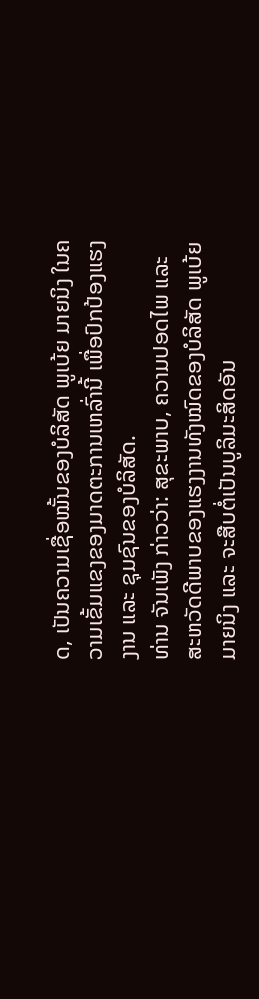ດ, ເປັນຄວາມເຊື່ອໝັ້ນຂອງບໍລິສັດ ພູເບ້ຍ ມາຍນິງ ໃນຄວາມເຂັ້ມແຂງຂອງມາດຕະການເຫລົ່ານີ້ ເພື່ອປົກປ້ອງແຮງງານ ແລະ ຊຸມຊົນຂອງບໍລິສັດ.
ທ່ານ ຈັນເພັງ ກ່າວວ່າ: ສຸຂະພາບ, ຄວາມປອດໄພ ແລະ ສະຫວັດດີພາບຂອງແຮງງານທັງໝົດຂອງບໍລິສັດ ພູເບ້ຍ ມາຍນິງ ແລະ ຈະສືບຕໍ່ເປັນບູລິມະສິດອັນ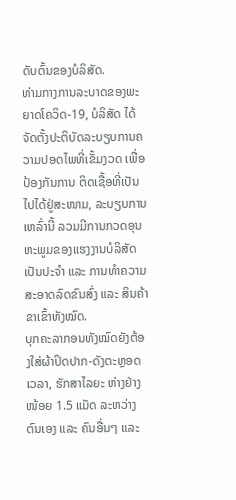ດັບຕົ້ນຂອງບໍລິສັດ.
ທ່າມກາງການລະບາດຂອງພະຍາດໂຄວິດ-19, ບໍລິສັດ ໄດ້ຈັດຕັ້ງປະຕິບັດລະບຽບການຄວາມປອດໄພທີ່ເຂັ້ມງວດ ເພື່ອປ້ອງກັນການ ຕິດເຊື້ອທີ່ເປັນໄປໄດ້ຢູ່ສະໜາມ, ລະບຽບການເຫລົ່ານີ້ ລວມມີການກວດອຸນຫະພູມຂອງແຮງງານບໍລິສັດເປັນປະຈໍາ ແລະ ການທໍາຄວາມສະອາດລົດຂົນສົ່ງ ແລະ ສິນຄ້າຂາເຂົ້າທັງໝົດ.
ບຸກຄະລາກອນທັງໝົດຍັງຕ້ອງໃສ່ຜ້າປິດປາກ-ດັງຕະຫຼອດເວລາ, ຮັກສາໄລຍະ ຫ່າງຢ່າງໜ້ອຍ 1.5 ແມັດ ລະຫວ່າງຕົນເອງ ແລະ ຄົນອື່ນໆ ແລະ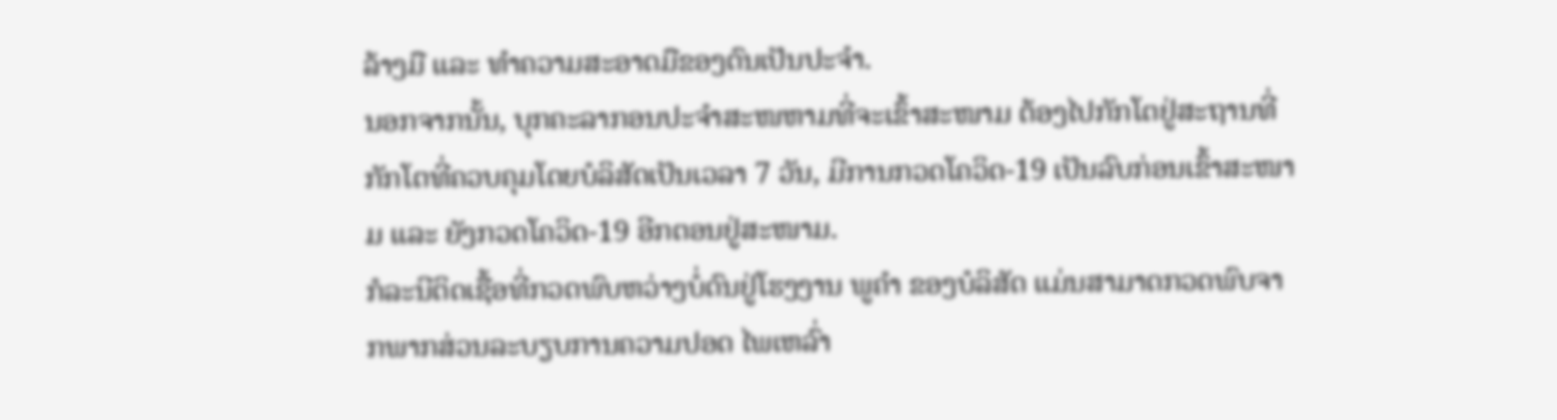ລ້າງມື ແລະ ທໍາຄວາມສະອາດມືຂອງຕົນເປັນປະຈໍາ.
ນອກຈາກນັ້ນ, ບຸກຄະລາກອນປະຈໍາສະໜຫາມທີ່ຈະເຂົ້າສະໜາມ ຕ້ອງໄປກັກໂຕຢູ່ສະຖານທີ່ກັກໂຕທີ່ຄວບຄຸມໂດຍບໍລິສັດເປັນເວລາ 7 ວັນ, ມີການກວດໂຄວິດ-19 ເປັນລົບກ່ອນເຂົ້າສະໜາມ ແລະ ຍັງກວດໂຄວິດ-19 ອີກຕອນຢູ່ສະໜາມ.
ກໍລະນີຕິດເຊື້ອທີ່ກວດພົບຫວ່າງບໍ່ດົນຢູ່ໂຮງງານ ພູຄໍາ ຂອງບໍລິສັດ ແມ່ນສາມາດກວດພົບຈາກພາກສ່ວນລະບຽບການຄວາມປອດ ໄພເຫລົ່າ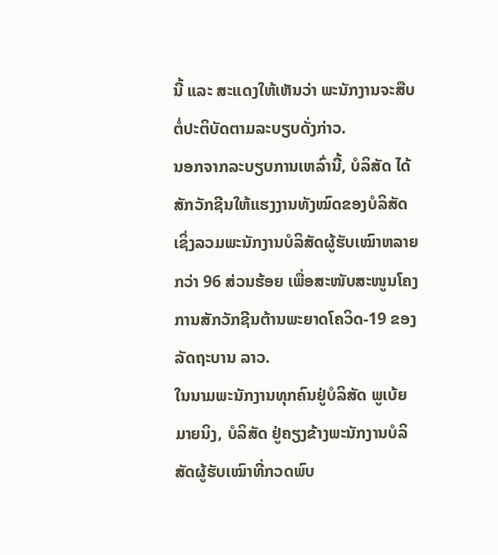ນີ້ ແລະ ສະແດງໃຫ້ເຫັນວ່າ ພະນັກງານຈະສືບຕໍ່ປະຕິບັດຕາມລະບຽບດັ່ງກ່າວ.
ນອກຈາກລະບຽບການເຫລົ່ານີ້, ບໍລິສັດ ໄດ້ສັກວັກຊີນໃຫ້ແຮງງານທັງໝົດຂອງບໍລິສັດເຊິ່ງລວມພະນັກງານບໍລິສັດຜູ້ຮັບເໝົາຫລາຍ ກວ່າ 96 ສ່ວນຮ້ອຍ ເພື່ອສະໜັບສະໜູນໂຄງການສັກວັກຊີນຕ້ານພະຍາດໂຄວິດ-19 ຂອງລັດຖະບານ ລາວ.
ໃນນາມພະນັກງານທຸກຄົນຢູ່ບໍລິສັດ ພູເບ້ຍ ມາຍນິງ, ບໍລິສັດ ຢູ່ຄຽງຂ້າງພະນັກງານບໍລິສັດຜູ້ຮັບເໝົາທີ່ກວດພົບ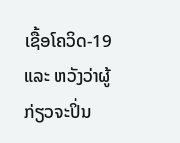ເຊື້ອໂຄວິດ-19 ແລະ ຫວັງວ່າຜູ້ກ່ຽວຈະປິ່ນ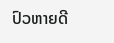ປົວຫາຍດີ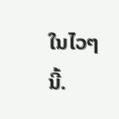ໃນໄວໆນີ້.